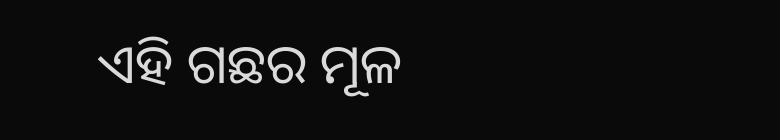ଏହି ଗଛର ମୂଳ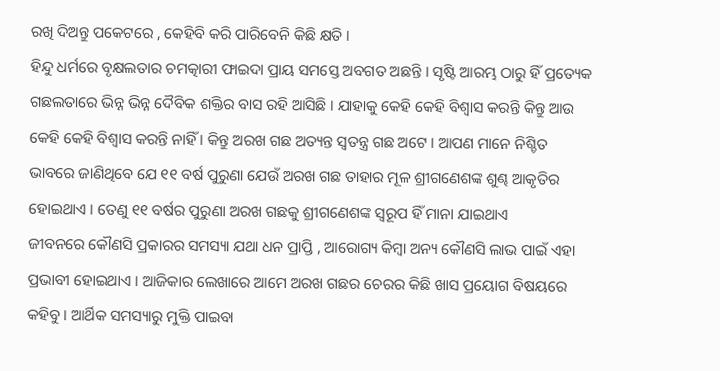ରଖି ଦିଅନ୍ତୁ ପକେଟରେ , କେହିବି କରି ପାରିବେନି କିଛି କ୍ଷତି ।
ହିନ୍ଦୁ ଧର୍ମରେ ବୃକ୍ଷଲତାର ଚମତ୍କାରୀ ଫାଇଦା ପ୍ରାୟ ସମସ୍ତେ ଅବଗତ ଅଛନ୍ତି । ସୃଷ୍ଟି ଆରମ୍ଭ ଠାରୁ ହିଁ ପ୍ରତ୍ୟେକ ଗଛଲତାରେ ଭିନ୍ନ ଭିନ୍ନ ଦୈବିକ ଶକ୍ତିର ବାସ ରହି ଆସିଛି । ଯାହାକୁ କେହି କେହି ବିଶ୍ୱାସ କରନ୍ତି କିନ୍ତୁ ଆଉ କେହି କେହି ବିଶ୍ୱାସ କରନ୍ତି ନାହିଁ । କିନ୍ତୁ ଅରଖ ଗଛ ଅତ୍ୟନ୍ତ ସ୍ୱତନ୍ତ୍ର ଗଛ ଅଟେ । ଆପଣ ମାନେ ନିଶ୍ଚିତ ଭାବରେ ଜାଣିଥିବେ ଯେ ୧୧ ବର୍ଷ ପୁରୁଣା ଯେଉଁ ଅରଖ ଗଛ ତାହାର ମୂଳ ଶ୍ରୀଗଣେଶଙ୍କ ଶୁଣ୍ଢ ଆକୃତିର ହୋଇଥାଏ । ତେଣୁ ୧୧ ବର୍ଷର ପୁରୁଣା ଅରଖ ଗଛକୁ ଶ୍ରୀଗଣେଶଙ୍କ ସ୍ୱରୂପ ହିଁ ମାନା ଯାଇଥାଏ
ଜୀବନରେ କୌଣସି ପ୍ରକାରର ସମସ୍ୟା ଯଥା ଧନ ପ୍ରାପ୍ତି , ଆରୋଗ୍ୟ କିମ୍ବା ଅନ୍ୟ କୌଣସି ଲାଭ ପାଇଁ ଏହା ପ୍ରଭାବୀ ହୋଇଥାଏ । ଆଜିକାର ଲେଖାରେ ଆମେ ଅରଖ ଗଛର ଚେରର କିଛି ଖାସ ପ୍ରୟୋଗ ବିଷୟରେ କହିବୁ । ଆର୍ଥିକ ସମସ୍ୟାରୁ ମୁକ୍ତି ପାଇବା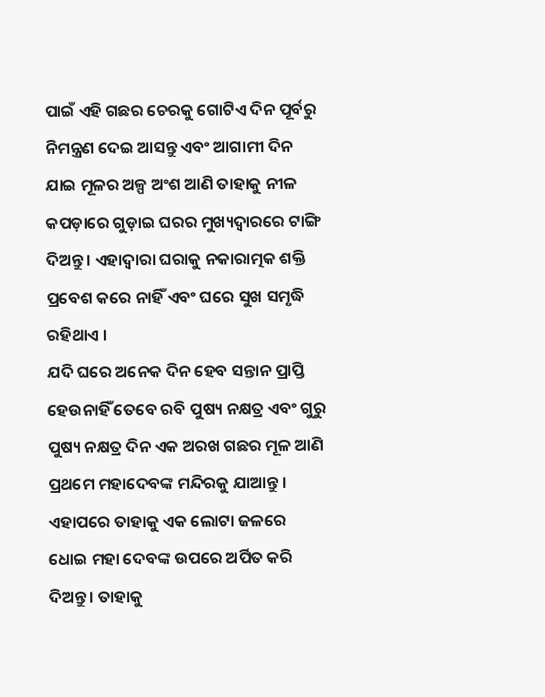ପାଇଁ ଏହି ଗଛର ଚେରକୁ ଗୋଟିଏ ଦିନ ପୂର୍ବରୁ ନିମନ୍ତ୍ରଣ ଦେଇ ଆସନ୍ତୁ ଏବଂ ଆଗାମୀ ଦିନ ଯାଇ ମୂଳର ଅଳ୍ପ ଅଂଶ ଆଣି ତାହାକୁ ନୀଳ କପଡ଼ାରେ ଗୁଡ଼ାଇ ଘରର ମୁଖ୍ୟଦ୍ୱାରରେ ଟାଙ୍ଗି ଦିଅନ୍ତୁ । ଏହାଦ୍ବାରା ଘରାକୁ ନକାରାତ୍ମକ ଶକ୍ତି ପ୍ରବେଶ କରେ ନାହିଁ ଏବଂ ଘରେ ସୁଖ ସମୃଦ୍ଧି ରହିଥାଏ ।
ଯଦି ଘରେ ଅନେକ ଦିନ ହେବ ସନ୍ତାନ ପ୍ରାପ୍ତି ହେଉନାହିଁ ତେବେ ରବି ପୁଷ୍ୟ ନକ୍ଷତ୍ର ଏବଂ ଗୁରୁ ପୁଷ୍ୟ ନକ୍ଷତ୍ର ଦିନ ଏକ ଅରଖ ଗଛର ମୂଳ ଆଣି ପ୍ରଥମେ ମହାଦେବଙ୍କ ମନ୍ଦିରକୁ ଯାଆନ୍ତୁ । ଏହାପରେ ତାହାକୁ ଏକ ଲୋଟା ଜଳରେ ଧୋଇ ମହା ଦେବଙ୍କ ଉପରେ ଅର୍ପିତ କରି ଦିଅନ୍ତୁ । ତାହାକୁ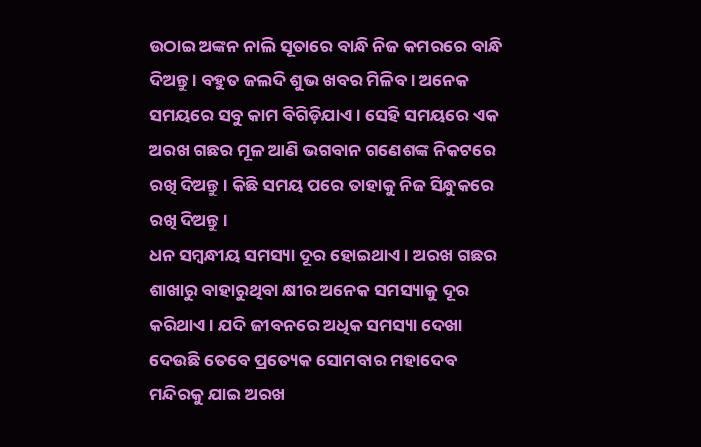ଉଠାଇ ଅଙ୍କନ ନାଲି ସୂତାରେ ବାନ୍ଧି ନିଜ କମରରେ ବାନ୍ଧି ଦିଅନ୍ତୁ । ବହୁତ ଜଲଦି ଶୁଭ ଖବର ମିଳିବ । ଅନେକ ସମୟରେ ସବୁ କାମ ବିଗିଡ଼ିଯାଏ । ସେହି ସମୟରେ ଏକ ଅରଖ ଗଛର ମୂଳ ଆଣି ଭଗବାନ ଗଣେଶଙ୍କ ନିକଟରେ ରଖି ଦିଅନ୍ତୁ । କିଛି ସମୟ ପରେ ତାହାକୁ ନିଜ ସିନ୍ଧୁକରେ ରଖି ଦିଅନ୍ତୁ ।
ଧନ ସମ୍ବନ୍ଧୀୟ ସମସ୍ୟା ଦୂର ହୋଇଥାଏ । ଅରଖ ଗଛର ଶାଖାରୁ ବାହାରୁଥିବା କ୍ଷୀର ଅନେକ ସମସ୍ୟାକୁ ଦୂର କରିଥାଏ । ଯଦି ଜୀବନରେ ଅଧିକ ସମସ୍ୟା ଦେଖା ଦେଉଛି ତେବେ ପ୍ରତ୍ୟେକ ସୋମବାର ମହାଦେବ ମନ୍ଦିରକୁ ଯାଇ ଅରଖ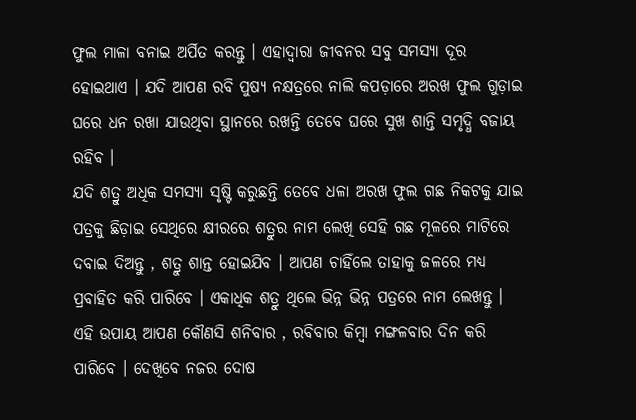ଫୁଲ ମାଳା ବନାଇ ଅର୍ପିତ କରନ୍ତୁ । ଏହାଦ୍ବାରା ଜୀବନର ସବୁ ସମସ୍ୟା ଦୂର ହୋଇଥାଏ । ଯଦି ଆପଣ ରବି ପୁଷ୍ୟ ନକ୍ଷତ୍ରରେ ନାଲି କପଡ଼ାରେ ଅରଖ ଫୁଲ ଗୁଡ଼ାଇ ଘରେ ଧନ ରଖା ଯାଉଥିବା ସ୍ଥାନରେ ରଖନ୍ତି ତେବେ ଘରେ ସୁଖ ଶାନ୍ତି ସମୃଦ୍ଧି ବଜାୟ ରହିବ ।
ଯଦି ଶତ୍ରୁ ଅଧିକ ସମସ୍ୟା ସୃଷ୍ଟି କରୁଛନ୍ତି ତେବେ ଧଳା ଅରଖ ଫୁଲ ଗଛ ନିକଟକୁ ଯାଇ ପତ୍ରକୁ ଛିଡ଼ାଇ ସେଥିରେ କ୍ଷୀରରେ ଶତ୍ରୁର ନାମ ଲେଖି ସେହି ଗଛ ମୂଳରେ ମାଟିରେ ଦବାଇ ଦିଅନ୍ତୁ , ଶତ୍ରୁ ଶାନ୍ତ ହୋଇଯିବ । ଆପଣ ଚାହିଁଲେ ତାହାକୁ ଜଳରେ ମଧ୍ୟ ପ୍ରବାହିତ କରି ପାରିବେ । ଏକାଧିକ ଶତ୍ରୁ ଥିଲେ ଭିନ୍ନ ଭିନ୍ନ ପତ୍ରରେ ନାମ ଲେଖନ୍ତୁ । ଏହି ଉପାୟ ଆପଣ କୌଣସି ଶନିବାର , ରବିବାର କିମ୍ବା ମଙ୍ଗଳବାର ଦିନ କରି ପାରିବେ । ଦେଖିବେ ନଜର ଦୋଷ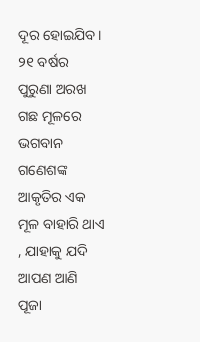ଦୂର ହୋଇଯିବ । ୨୧ ବର୍ଷର ପୁରୁଣା ଅରଖ ଗଛ ମୂଳରେ ଭଗବାନ ଗଣେଶଙ୍କ ଆକୃତିର ଏକ ମୂଳ ବାହାରି ଥାଏ , ଯାହାକୁ ଯଦି ଆପଣ ଆଣି ପୂଜା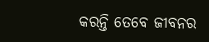କରନ୍ତି ତେବେ ଜୀବନର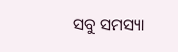ସବୁ ସମସ୍ୟା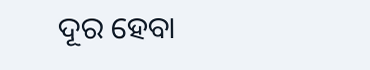ଦୂର ହେବା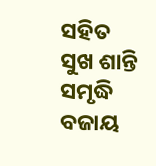ସହିତ ସୁଖ ଶାନ୍ତି ସମୃଦ୍ଧି ବଜାୟ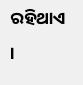ରହିଥାଏ ।